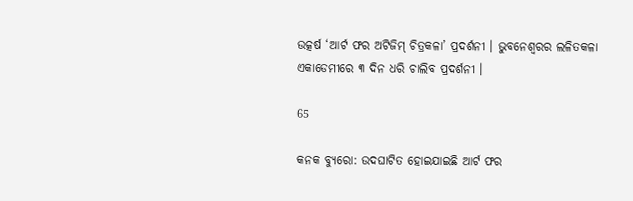ଉତ୍କର୍ଷ ‘ଆର୍ଟ ଫର ଅଟିଜିମ୍ ଚିତ୍ରକଳା’ ପ୍ରଦର୍ଶନୀ । ଭୁବନେଶ୍ୱରର ଲଳିତକଳା ଏକାଡେମୀରେ ୩ ଦିନ ଧରି ଚାଲିବ ପ୍ରଦର୍ଶନୀ ।

65

କନକ ବ୍ୟୁରୋ: ଉଦଘାଟିତ ହୋଇଯାଇଛି ଆର୍ଟ ଫର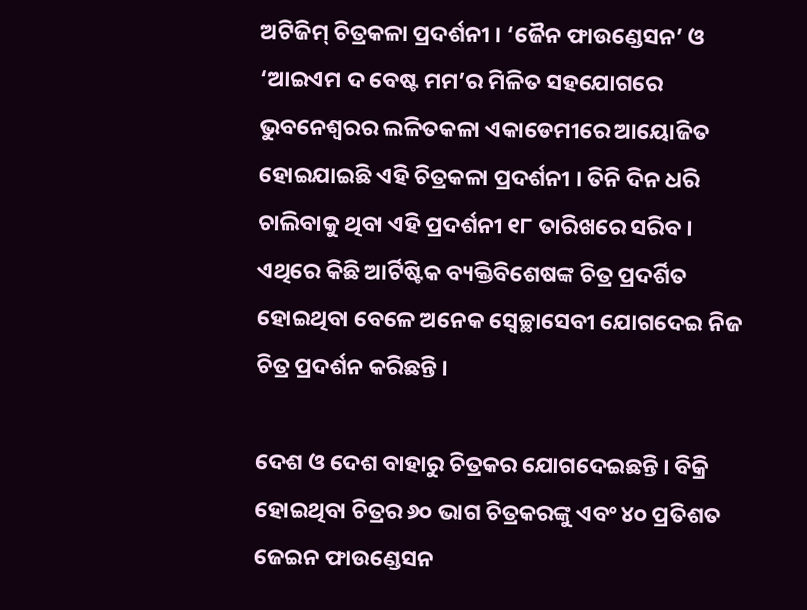ଅଟିଜିମ୍ ଚିତ୍ରକଳା ପ୍ରଦର୍ଶନୀ । ‘ଜୈନ ଫାଉଣ୍ଡେସନ’ ଓ ‘ଆଇଏମ ଦ ବେଷ୍ଟ ମମ’ର ମିଳିତ ସହଯୋଗରେ ଭୁବନେଶ୍ୱରର ଲଳିତକଳା ଏକାଡେମୀରେ ଆୟୋଜିତ ହୋଇଯାଇଛି ଏହି ଚିତ୍ରକଳା ପ୍ରଦର୍ଶନୀ । ତିନି ଦିନ ଧରି ଚାଲିବାକୁ ଥିବା ଏହି ପ୍ରଦର୍ଶନୀ ୧୮ ତାରିଖରେ ସରିବ । ଏଥିରେ କିଛି ଆର୍ଟିଷ୍ଟିକ ବ୍ୟକ୍ତିବିଶେଷଙ୍କ ଚିତ୍ର ପ୍ରଦର୍ଶିତ ହୋଇଥିବା ବେଳେ ଅନେକ ସ୍ୱେଚ୍ଛାସେବୀ ଯୋଗଦେଇ ନିଜ ଚିତ୍ର ପ୍ରଦର୍ଶନ କରିଛନ୍ତି ।

ଦେଶ ଓ ଦେଶ ବାହାରୁ ଚିତ୍ରକର ଯୋଗଦେଇଛନ୍ତି । ବିକ୍ରି ହୋଇଥିବା ଚିତ୍ରର ୬୦ ଭାଗ ଚିତ୍ରକରଙ୍କୁ ଏବଂ ୪୦ ପ୍ରତିଶତ ଜେଇନ ଫାଉଣ୍ଡେସନ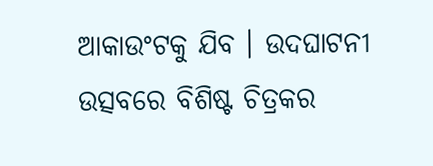ଆକାଉଂଟକୁ ଯିବ । ଉଦଘାଟନୀ ଉତ୍ସବରେ ବିଶିଷ୍ଟ ଚିତ୍ରକର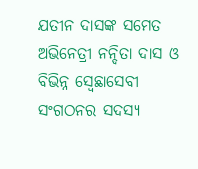ଯତୀନ ଦାସଙ୍କ ସମେତ ଅଭିନେତ୍ରୀ ନନ୍ଦିତା ଦାସ ଓ ବିଭିନ୍ନ ସ୍ୱେଛାସେବୀ ସଂଗଠନର ସଦସ୍ୟ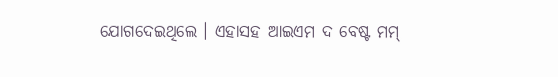ଯୋଗଦେଇଥିଲେ । ଏହାସହ ଆଇଏମ ଦ ବେଷ୍ଟ ମମ୍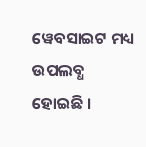ୱେବସାଇଟ ମଧ୍ୟ ଉପଲବ୍ଧ ହୋଇଛି ।